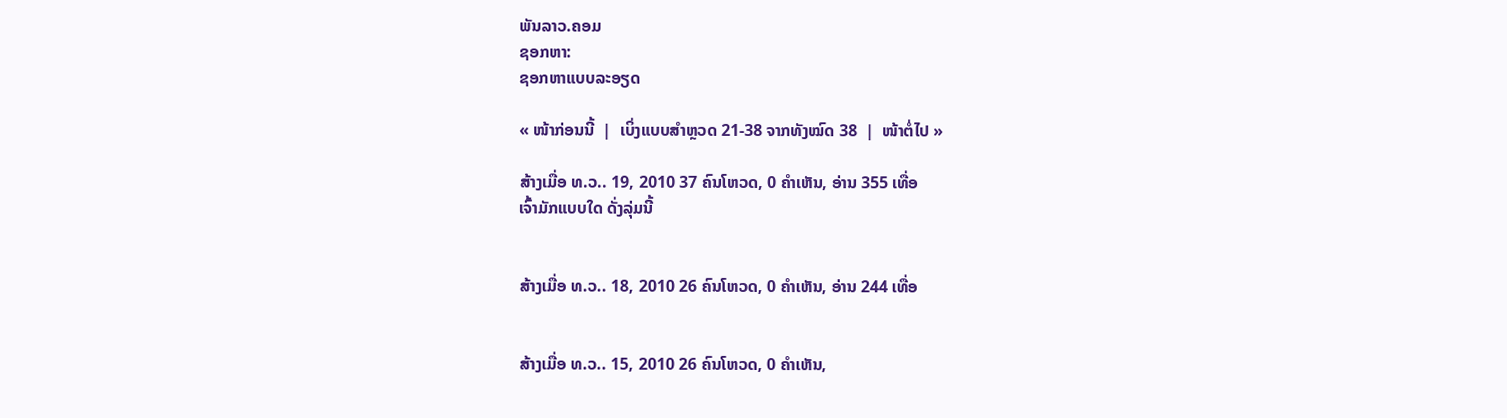ພັນລາວ.ຄອມ
ຊອກຫາ:
ຊອກຫາແບບລະອຽດ

« ໜ້າກ່ອນນີ້  |  ເບິ່ງແບບສຳຫຼວດ 21-38 ຈາກທັງໝົດ 38  |  ໜ້າຕໍ່ໄປ »

ສ້າງເມື່ອ ທ.ວ.. 19, 2010 37 ຄົນໂຫວດ, 0 ຄຳເຫັນ, ອ່ານ 355 ເທື່ອ
ເຈົ້າມັກແບບໃດ ດັ່ງລຸ່ມນີ້


ສ້າງເມື່ອ ທ.ວ.. 18, 2010 26 ຄົນໂຫວດ, 0 ຄຳເຫັນ, ອ່ານ 244 ເທື່ອ


ສ້າງເມື່ອ ທ.ວ.. 15, 2010 26 ຄົນໂຫວດ, 0 ຄຳເຫັນ,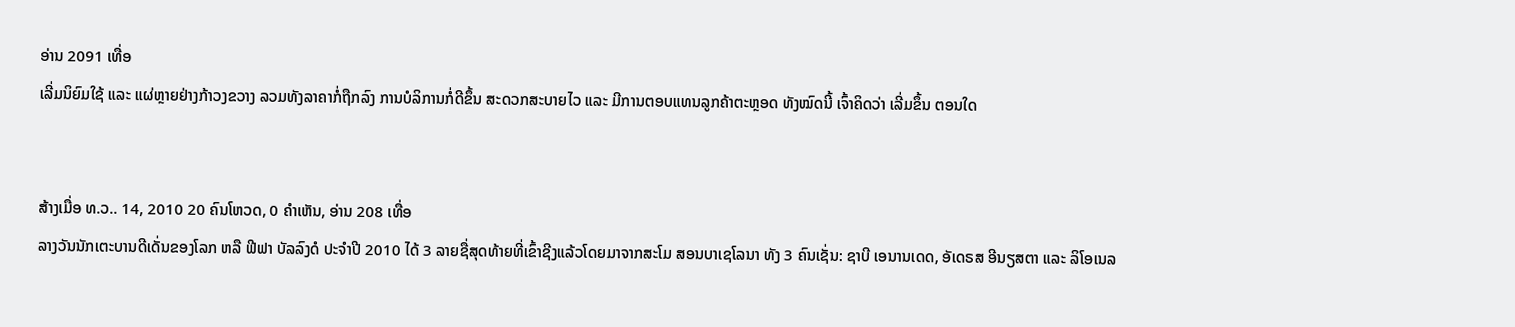ອ່ານ 2091 ເທື່ອ
ເລີ່ມນິຍົມໃຊ້ ແລະ ແຜ່ຫຼາຍຢ່າງກ້າວງຂວາງ ລວມທັງລາຄາກໍ່ຖືກລົງ ການບໍລິການກໍ່ດີຂຶ້ນ ສະດວກສະບາຍໄວ ແລະ ມີການຕອບແທນລູກຄ້າຕະຫຼອດ ທັງໝົດນີ້ ເຈົ້າຄິດວ່າ ເລີ່ມຂຶ້ນ ຕອນໃດ


ສ້າງເມື່ອ ທ.ວ.. 14, 2010 20 ຄົນໂຫວດ, 0 ຄຳເຫັນ, ອ່ານ 208 ເທື່ອ
ລາງວັນນັກເຕະບານດີເດັ່ນຂອງໂລກ ຫລື ຟີຟາ ບັລລົງດໍ ປະຈຳປີ 2010 ໄດ້ 3 ລາຍຊື່ສຸດທ້າຍທີ່ເຂົ້າຊີງແລ້ວໂດຍມາຈາກສະໂມ ສອນບາເຊໂລນາ ທັງ 3 ຄົນເຊັ່ນ: ຊາບີ ເອນານເດດ, ອັເດຣສ ອີນຽສຕາ ແລະ ລິໂອເນລ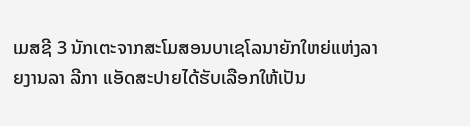ເມສຊີ 3 ນັກເຕະຈາກສະໂມສອນບາເຊໂລນາຍັກໃຫຍ່ແຫ່ງລາຍງານລາ ລີກາ ແອັດສະປາຍໄດ້ຮັບເລືອກໃຫ້ເປັນ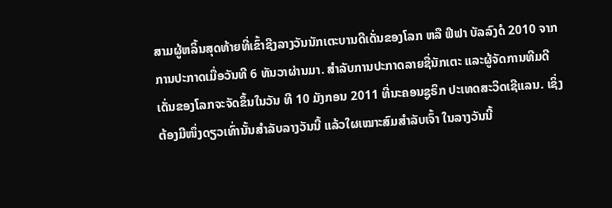ສາມຜູ້ຫລິ້ນສຸດທ້າຍທີ່ເຂົ້າຊີງລາງວັນນັກເຕະບານດີເດັ່ນຂອງໂລກ ຫລື ຟີຟາ ບັລລົງດໍ 2010 ຈາກການປະກາດເມື່ອວັນທີ 6 ທັນວາຜ່ານມາ. ສຳລັບການປະກາດລາຍຊື່ນັກເຕະ ແລະຜູ້ຈັດການທີມດີເດັ່ນຂອງໂລກຈະຈັດຂຶ້ນໃນວັນ ທີ 10 ມັງກອນ 2011 ທີ່ນະຄອນຊູຣິກ ປະເທດສະວິດເຊີແລນ. ເຊິ່ງຕ້ອງມີໜຶ່ງດຽວເທົ່ານັ້ນສຳລັບລາງວັນນີ້ ແລ້ວໃຜເໝາະສົມສຳລັບເຈົ້າ ໃນລາງວັນນີ້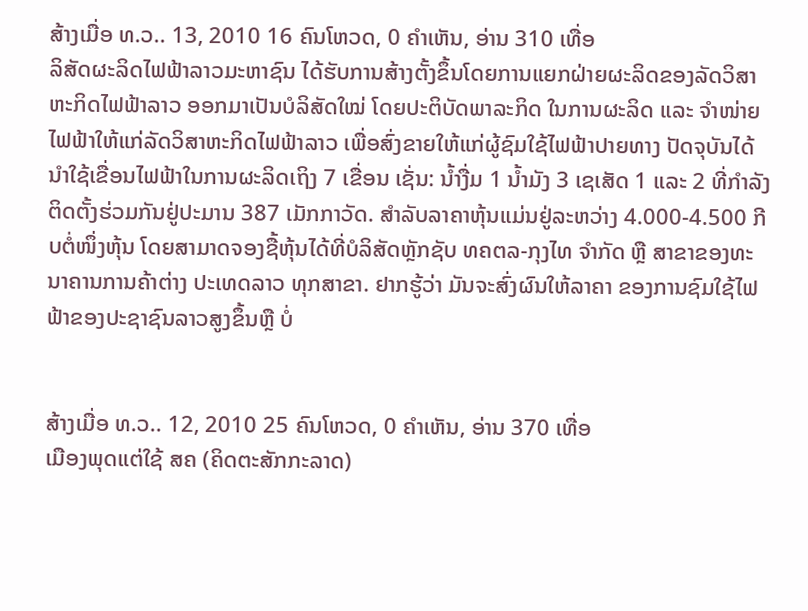ສ້າງເມື່ອ ທ.ວ.. 13, 2010 16 ຄົນໂຫວດ, 0 ຄຳເຫັນ, ອ່ານ 310 ເທື່ອ
ລິສັດຜະລິດໄຟຟ້າລາວມະຫາຊົນ ໄດ້ຮັບການສ້າງຕັ້ງຂຶ້ນໂດຍການແຍກຝ່າຍຜະລິດຂອງລັດວິສາຫະກິດໄຟຟ້າລາວ ອອກມາເປັນບໍລິສັດໃໝ່ ໂດຍປະຕິບັດພາລະກິດ ໃນການຜະລິດ ແລະ ຈຳໜ່າຍໄຟຟ້າໃຫ້ແກ່ລັດວິສາຫະກິດໄຟຟ້າລາວ ເພື່ອສົ່ງຂາຍໃຫ້ແກ່ຜູ້ຊົມໃຊ້ໄຟຟ້າປາຍທາງ ປັດຈຸບັນໄດ້ນຳໃຊ້ເຂື່ອນໄຟຟ້າໃນການຜະລິດເຖິງ 7 ເຂື່ອນ ເຊັ່ນ: ນ້ຳງື່ມ 1 ນ້ຳມັງ 3 ເຊເສັດ 1 ແລະ 2 ທີ່ກຳລັງຕິດຕັ້ງຮ່ວມກັນຢູ່ປະມານ 387 ເມັກກາວັດ. ສຳລັບລາຄາຫຸ້ນແມ່ນຢູ່ລະຫວ່າງ 4.000-4.500 ກີບຕໍ່ໜຶ່ງຫຸ້ນ ໂດຍສາມາດຈອງຊື້ຫຸ້ນໄດ້ທີ່ບໍລິສັດຫຼັກຊັບ ທຄຕລ-ກຸງໄທ ຈຳກັດ ຫຼື ສາຂາຂອງທະນາຄານການຄ້າຕ່າງ ປະເທດລາວ ທຸກສາຂາ. ຢາກຮູ້ວ່າ ມັນຈະສົ່ງຜົນໃຫ້ລາຄາ ຂອງການຊົມໃຊ້ໄຟຟ້າຂອງປະຊາຊົນລາວສູງຂຶ້ນຫຼື ບໍ່


ສ້າງເມື່ອ ທ.ວ.. 12, 2010 25 ຄົນໂຫວດ, 0 ຄຳເຫັນ, ອ່ານ 370 ເທື່ອ
ເມືອງພຸດແຕ່ໃຊ້ ສຄ (ຄິດຕະສັກກະລາດ)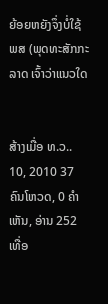ຍ້ອຍຫຍັງຈຶ່ງບໍ່ໃຊ້ ພສ (ພຸດທະສັກກະລາດ ເຈົ້າວ່າແນວໃດ


ສ້າງເມື່ອ ທ.ວ.. 10, 2010 37 ຄົນໂຫວດ, 0 ຄຳເຫັນ, ອ່ານ 252 ເທື່ອ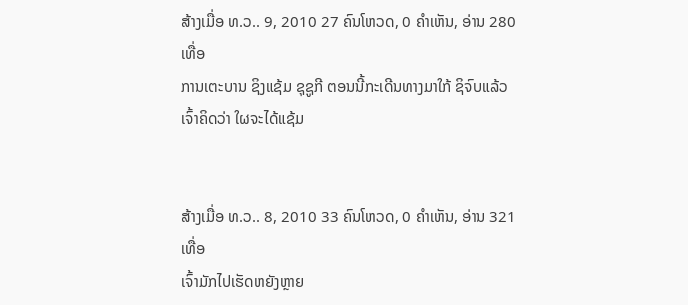ສ້າງເມື່ອ ທ.ວ.. 9, 2010 27 ຄົນໂຫວດ, 0 ຄຳເຫັນ, ອ່ານ 280 ເທື່ອ
ການເຕະບານ ຊິງແຊ້ມ ຊຸຊູກີ ຕອນນີ້ກະເດີນທາງມາໃກ້ ຊິຈົບແລ້ວ ເຈົ້າຄິດວ່າ ໃຜຈະໄດ້ແຊ້ມ


ສ້າງເມື່ອ ທ.ວ.. 8, 2010 33 ຄົນໂຫວດ, 0 ຄຳເຫັນ, ອ່ານ 321 ເທື່ອ
ເຈົ້າມັກໄປເຮັດຫຍັງຫຼາຍ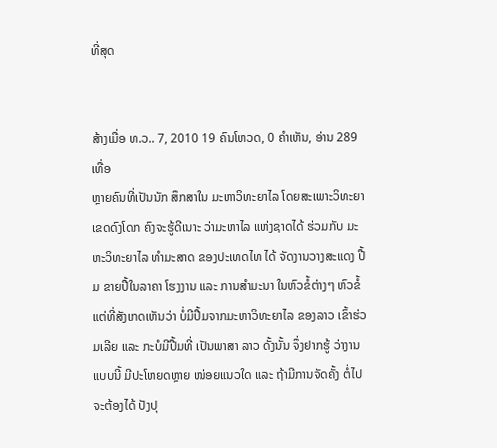ທີ່ສຸດ


ສ້າງເມື່ອ ທ.ວ.. 7, 2010 19 ຄົນໂຫວດ, 0 ຄຳເຫັນ, ອ່ານ 289 ເທື່ອ
ຫຼາຍຄົນທີ່ເປັນນັກ ສຶກສາໃນ ມະຫາວິທະຍາໄລ ໂດຍສະເພາະວິທະຍາເຂດດົງໂດກ ຄົງຈະຮູ້ດີເນາະ ວ່າມະຫາໄລ ແຫ່ງຊາດໄດ້ ຮ່ວມກັບ ມະຫະວິທະຍາໄລ ທຳມະສາດ ຂອງປະເທດໄທ ໄດ້ ຈັດງານວາງສະແດງ ປື້ມ ຂາຍປື້ໃນລາຄາ ໂຮງງານ ແລະ ການສຳມະນາ ໃນຫົວຂໍ້ຕ່າງໆ ຫົວຂໍ້ ແຕ່ທີ່ສັງເກດເຫັນວ່າ ບໍ່ມີປື້ມຈາກມະຫາວິທະຍາໄລ ຂອງລາວ ເຂົ້າຮ່ວມເລີຍ ແລະ ກະບໍມີປື້ມທີ່ ເປັນພາສາ ລາວ ດັ້ງນັ້ນ ຈຶ່ງຢາກຮູ້ ວ່າງານແບບນີ້ ມີປະໂຫຍດຫຼາຍ ໜ່ອຍແນວໃດ ແລະ ຖ້າມີການຈັດຄັ້ງ ຕໍ່ໄປ ຈະຕ້ອງໄດ້ ປັງປຸ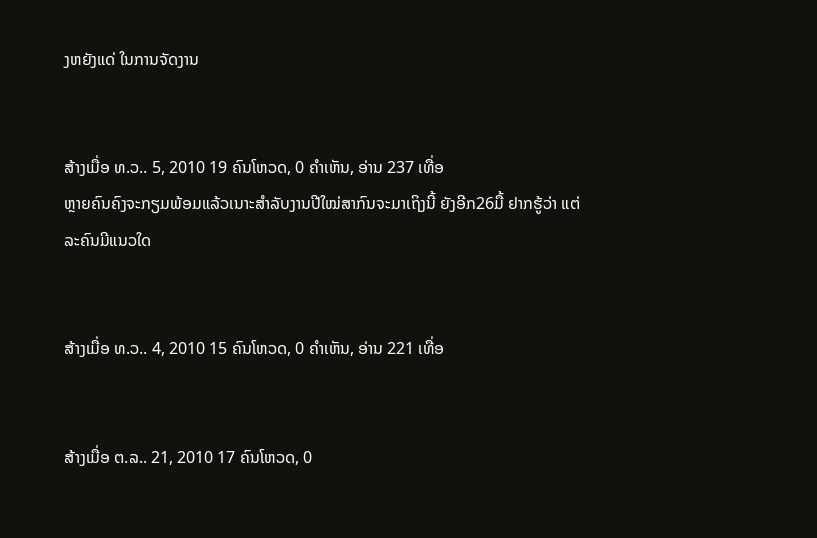ງຫຍັງແດ່ ໃນການຈັດງານ


ສ້າງເມື່ອ ທ.ວ.. 5, 2010 19 ຄົນໂຫວດ, 0 ຄຳເຫັນ, ອ່ານ 237 ເທື່ອ
ຫຼາຍຄົນຄົງຈະກຽມພ້ອມແລ້ວເນາະສຳລັບງານປີໃໝ່ສາກົນຈະມາເຖິງນີ້ ຍັງອີກ26ມື້ ຢາກຮູ້ວ່າ ແຕ່ລະຄົນມີແນວໃດ


ສ້າງເມື່ອ ທ.ວ.. 4, 2010 15 ຄົນໂຫວດ, 0 ຄຳເຫັນ, ອ່ານ 221 ເທື່ອ


ສ້າງເມື່ອ ຕ.ລ.. 21, 2010 17 ຄົນໂຫວດ, 0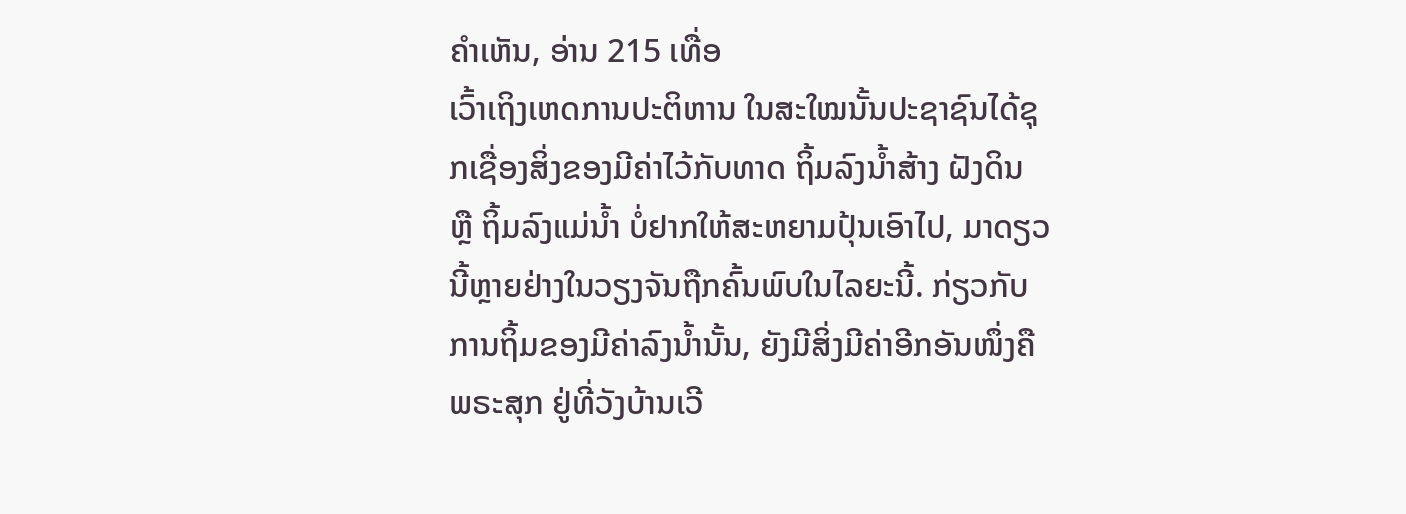ຄຳເຫັນ, ອ່ານ 215 ເທື່ອ
ເວົ້າເຖິງເຫດການປະຕິຫານ ໃນສະໃໝນັ້ນປະຊາຊົນໄດ້ຊຸກເຊື່ອງສິ່ງຂອງມີຄ່າໄວ້ກັບທາດ ຖິ້ມລົງນ້ຳສ້າງ ຝັງດິນ ຫຼື ຖິ້ມລົງແມ່ນ້ຳ ບໍ່ຢາກໃຫ້ສະຫຍາມປຸ້ນເອົາໄປ, ມາດຽວນີ້ຫຼາຍຢ່າງໃນວຽງຈັນຖືກຄົ້ນພົບໃນໄລຍະນີ້. ກ່ຽວກັບການຖິ້ມຂອງມີຄ່າລົງນ້ຳນັ້ນ, ຍັງມີສິ່ງມີຄ່າອີກອັນໜຶ່ງຄື ພຣະສຸກ ຢູ່ທີ່ວັງບ້ານເວີ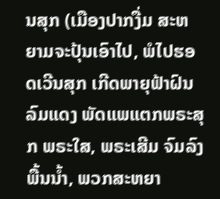ນສຸກ (ເມືອງປາກງື່ມ ສະຫຍາມຈະປຸ້ນເອົາໄປ, ພໍໄປຮອດເວີນສຸກ ເກີດພາຍຸຟ້າຝົນລົມແດງ ພັດແພແຕກພຣະສຸກ ພຣະໃສ, ພຣະເສີມ ຈົມລົງພື້ນນ້ຳ, ພວກສະຫຍາ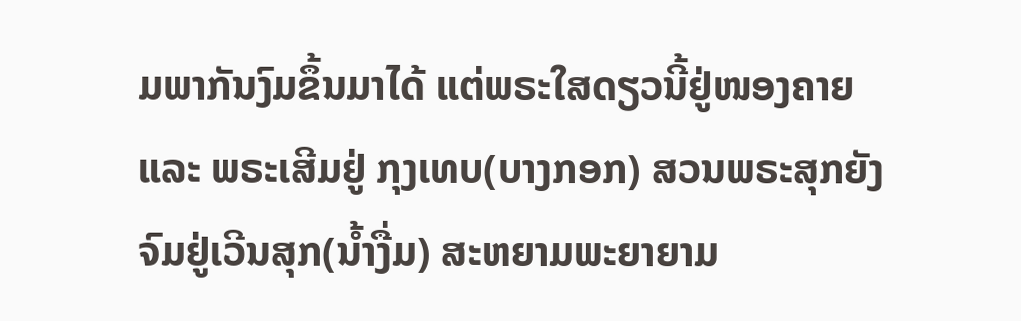ມພາກັນງົມຂຶ້ນມາໄດ້ ແຕ່ພຣະໃສດຽວນີ້ຢູ່ໜອງຄາຍ ແລະ ພຣະເສີມຢູ່ ກຸງເທບ(ບາງກອກ) ສວນພຣະສຸກຍັງຈົມຢູ່ເວີນສຸກ(ນ້ຳງື່ມ) ສະຫຍາມພະຍາຍາມ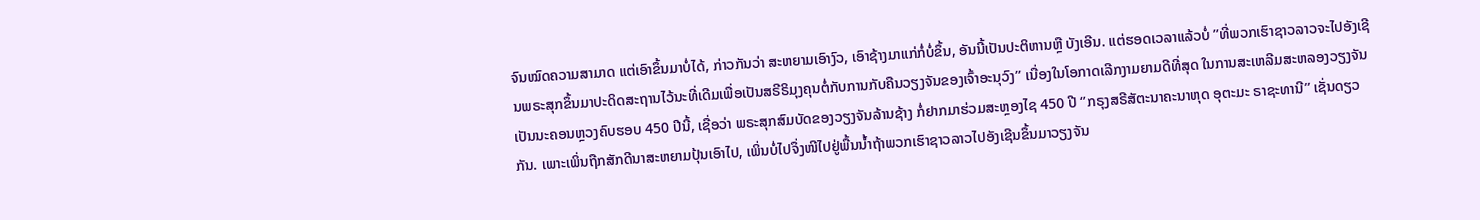ຈົນໝົດຄວາມສາມາດ ແຕ່ເອົາຂຶ້ນມາບໍ່ໄດ້, ກ່າວກັນວ່າ ສະຫຍາມເອົາງົວ, ເອົາຊ້າງມາແກ່ກໍ່ບໍ່ຂຶ້ນ, ອັນນີ້ເປັນປະຕິຫານຫຼື ບັງເອີນ. ແຕ່ຮອດເວລາແລ້ວບໍ່ ’’ທີ່ພວກເຮົາຊາວລາວຈະໄປອັງເຊີນພຣະສຸກຂຶ້ນມາປະດິດສະຖານໄວ້ນະທີ່ເດີມເພື່ອເປັນສຣີຣິມຸງຄຸນຕໍ່ກັບການກັບຄືນວຽງຈັນຂອງເຈົ້າອະນຸວົງ’’ ເນື່ອງໃນໂອກາດເລີກງາມຍາມດີທີ່ສຸດ ໃນການສະເຫລີມສະຫລອງວຽງຈັນເປັນນະຄອນຫຼວງຄົບຮອບ 450 ປີນີ້, ເຊື່ອວ່າ ພຣະສຸກສົມບັດຂອງວຽງຈັນລ້ານຊ້າງ ກໍ່ຢາກມາຮ່ວມສະຫຼອງໄຊ 450 ປີ ‘’ກຣຸງສຣີສັຕະນາຄະນາຫຸດ ອຸຕະມະ ຣາຊະທານີ’’ ເຊັ່ນດຽວກັນ. ເພາະເພິ່ນຖືກສັກດີນາສະຫຍາມປຸ້ນເອົາໄປ, ເພິ່ນບໍ່ໄປຈຶ່ງໜີໄປຢູ່ພື້ນນ້ຳຖ້າພວກເຮົາຊາວລາວໄປອັງເຊີນຂຶ້ນມາວຽງຈັນ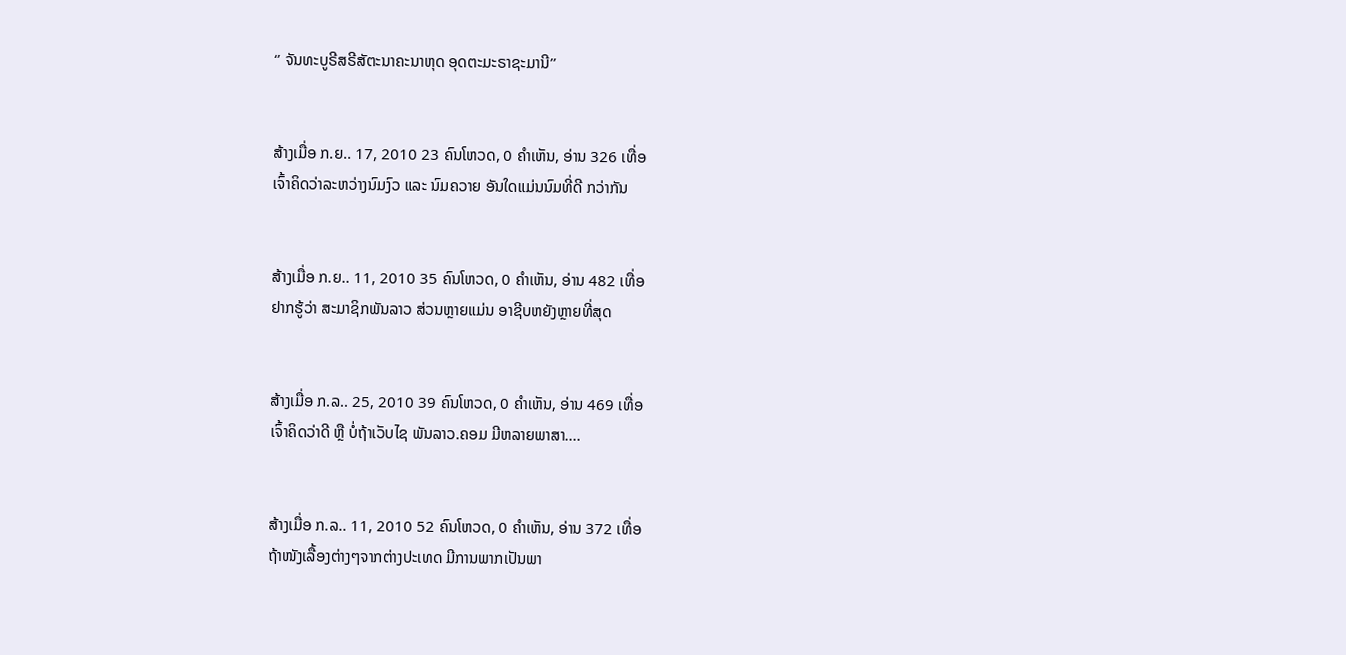‘’ ຈັນທະບູຣີສຣີສັຕະນາຄະນາຫຸດ ອຸດຕະມະຣາຊະມານີ’’


ສ້າງເມື່ອ ກ.ຍ.. 17, 2010 23 ຄົນໂຫວດ, 0 ຄຳເຫັນ, ອ່ານ 326 ເທື່ອ
ເຈົ້າຄິດວ່າລະຫວ່າງນົມງົວ ແລະ ນົມຄວາຍ ອັນໃດແມ່ນນົມທີ່ດີ ກວ່າກັນ


ສ້າງເມື່ອ ກ.ຍ.. 11, 2010 35 ຄົນໂຫວດ, 0 ຄຳເຫັນ, ອ່ານ 482 ເທື່ອ
ຢາກຮູ້ວ່າ ສະມາຊິກພັນລາວ ສ່ວນຫຼາຍແມ່ນ ອາຊີບຫຍັງຫຼາຍທີ່ສຸດ


ສ້າງເມື່ອ ກ.ລ.. 25, 2010 39 ຄົນໂຫວດ, 0 ຄຳເຫັນ, ອ່ານ 469 ເທື່ອ
ເຈົ້າຄິດວ່າດີ ຫຼື ບໍ່ຖ້າເວັບໄຊ ພັນລາວ.ຄອມ ມີຫລາຍພາສາ....


ສ້າງເມື່ອ ກ.ລ.. 11, 2010 52 ຄົນໂຫວດ, 0 ຄຳເຫັນ, ອ່ານ 372 ເທື່ອ
ຖ້າໜັງເລື້ອງຕ່າງໆຈາກຕ່າງປະເທດ ມີການພາກເປັນພາ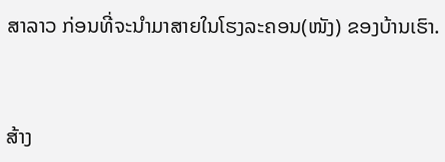ສາລາວ ກ່ອນທີ່ຈະນຳມາສາຍໃນໂຮງລະຄອນ(ໜັງ) ຂອງບ້ານເຮົາ.


ສ້າງ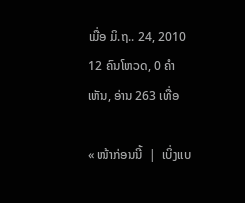ເມື່ອ ມິ.ຖ.. 24, 2010 12 ຄົນໂຫວດ, 0 ຄຳເຫັນ, ອ່ານ 263 ເທື່ອ

« ໜ້າກ່ອນນີ້  |  ເບິ່ງແບ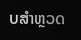ບສຳຫຼວດ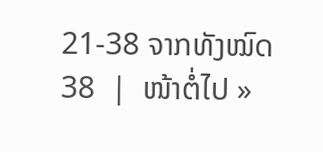21-38 ຈາກທັງໝົດ 38  |  ໜ້າຕໍ່ໄປ »